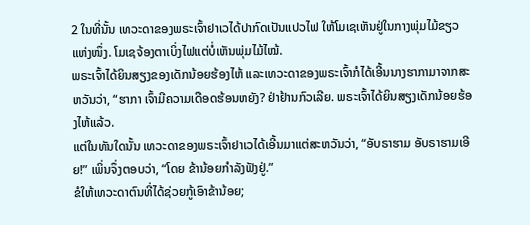2 ໃນທີ່ນັ້ນ ເທວະດາຂອງພຣະເຈົ້າຢາເວໄດ້ປາກົດເປັນແປວໄຟ ໃຫ້ໂມເຊເຫັນຢູ່ໃນກາງພຸ່ມໄມ້ຂຽວແຫ່ງໜຶ່ງ. ໂມເຊຈ້ອງຕາເບິ່ງໄຟແຕ່ບໍ່ເຫັນພຸ່ມໄມ້ໄໝ້.
ພຣະເຈົ້າໄດ້ຍິນສຽງຂອງເດັກນ້ອຍຮ້ອງໄຫ້ ແລະເທວະດາຂອງພຣະເຈົ້າກໍໄດ້ເອີ້ນນາງຮາກາມາຈາກສະຫວັນວ່າ, “ຮາກາ ເຈົ້າມີຄວາມເດືອດຮ້ອນຫຍັງ? ຢ່າຢ້ານກົວເລີຍ. ພຣະເຈົ້າໄດ້ຍິນສຽງເດັກນ້ອຍຮ້ອງໄຫ້ແລ້ວ.
ແຕ່ໃນທັນໃດນັ້ນ ເທວະດາຂອງພຣະເຈົ້າຢາເວໄດ້ເອີ້ນມາແຕ່ສະຫວັນວ່າ, “ອັບຣາຮາມ ອັບຣາຮາມເອີຍ!” ເພິ່ນຈຶ່ງຕອບວ່າ, “ໂດຍ ຂ້ານ້ອຍກຳລັງຟັງຢູ່.”
ຂໍໃຫ້ເທວະດາຕົນທີ່ໄດ້ຊ່ວຍກູ້ເອົາຂ້ານ້ອຍ;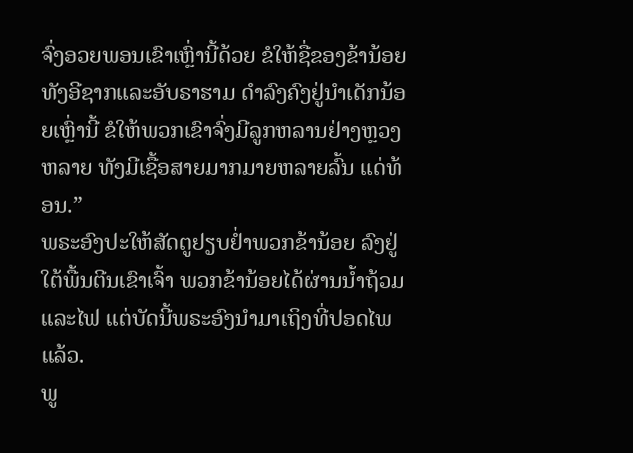ຈົ່ງອວຍພອນເຂົາເຫຼົ່ານີ້ດ້ວຍ ຂໍໃຫ້ຊື່ຂອງຂ້ານ້ອຍທັງອີຊາກແລະອັບຣາຮາມ ດຳລົງຄົງຢູ່ນຳເດັກນ້ອຍເຫຼົ່ານີ້ ຂໍໃຫ້ພວກເຂົາຈົ່ງມີລູກຫລານຢ່າງຫຼວງຫລາຍ ທັງມີເຊື້ອສາຍມາກມາຍຫລາຍລົ້ນ ແດ່ທ້ອນ.”
ພຣະອົງປະໃຫ້ສັດຕູຢຽບຢໍ່າພວກຂ້ານ້ອຍ ລົງຢູ່ໃຕ້ພື້ນຕີນເຂົາເຈົ້າ ພວກຂ້ານ້ອຍໄດ້ຜ່ານນໍ້າຖ້ວມແລະໄຟ ແຕ່ບັດນີ້ພຣະອົງນຳມາເຖິງທີ່ປອດໄພແລ້ວ.
ພູ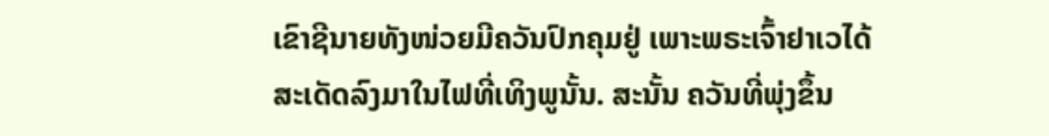ເຂົາຊີນາຍທັງໜ່ວຍມີຄວັນປົກຄຸມຢູ່ ເພາະພຣະເຈົ້າຢາເວໄດ້ສະເດັດລົງມາໃນໄຟທີ່ເທິງພູນັ້ນ. ສະນັ້ນ ຄວັນທີ່ພຸ່ງຂຶ້ນ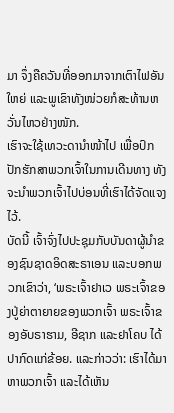ມາ ຈຶ່ງຄືຄວັນທີ່ອອກມາຈາກເຕົາໄຟອັນໃຫຍ່ ແລະພູເຂົາທັງໜ່ວຍກໍສະທ້ານຫວັ່ນໄຫວຢ່າງໜັກ.
ເຮົາຈະໃຊ້ເທວະດານຳໜ້າໄປ ເພື່ອປົກປັກຮັກສາພວກເຈົ້າໃນການເດີນທາງ ທັງຈະນຳພວກເຈົ້າໄປບ່ອນທີ່ເຮົາໄດ້ຈັດແຈງໄວ້.
ບັດນີ້ ເຈົ້າຈົ່ງໄປປະຊຸມກັບບັນດາຜູ້ນຳຂອງຊົນຊາດອິດສະຣາເອນ ແລະບອກພວກເຂົາວ່າ, ‘ພຣະເຈົ້າຢາເວ ພຣະເຈົ້າຂອງປູ່ຍ່າຕາຍາຍຂອງພວກເຈົ້າ ພຣະເຈົ້າຂອງອັບຣາຮາມ, ອີຊາກ ແລະຢາໂຄບ ໄດ້ປາກົດແກ່ຂ້ອຍ. ແລະກ່າວວ່າ: ເຮົາໄດ້ມາຫາພວກເຈົ້າ ແລະໄດ້ເຫັນ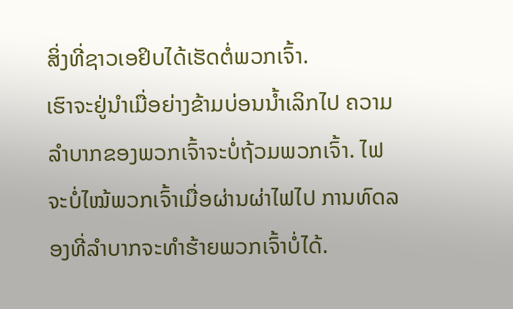ສິ່ງທີ່ຊາວເອຢິບໄດ້ເຮັດຕໍ່ພວກເຈົ້າ.
ເຮົາຈະຢູ່ນຳເມື່ອຍ່າງຂ້າມບ່ອນນໍ້າເລິກໄປ ຄວາມລຳບາກຂອງພວກເຈົ້າຈະບໍ່ຖ້ວມພວກເຈົ້າ. ໄຟຈະບໍ່ໄໝ້ພວກເຈົ້າເມື່ອຜ່ານຜ່າໄຟໄປ ການທົດລອງທີ່ລຳບາກຈະທຳຮ້າຍພວກເຈົ້າບໍ່ໄດ້.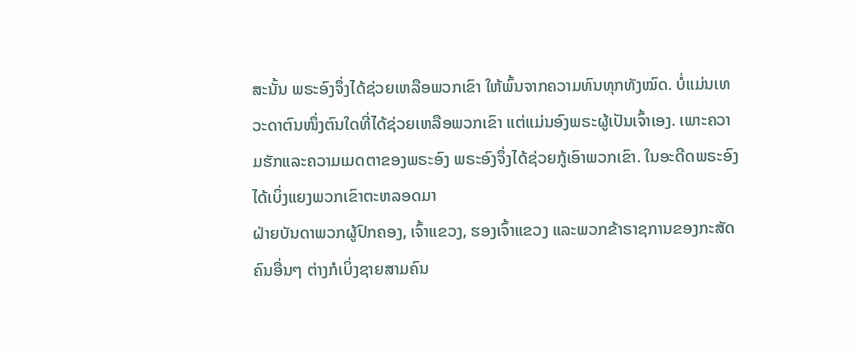ສະນັ້ນ ພຣະອົງຈຶ່ງໄດ້ຊ່ວຍເຫລືອພວກເຂົາ ໃຫ້ພົ້ນຈາກຄວາມທົນທຸກທັງໝົດ. ບໍ່ແມ່ນເທວະດາຕົນໜຶ່ງຕົນໃດທີ່ໄດ້ຊ່ວຍເຫລືອພວກເຂົາ ແຕ່ແມ່ນອົງພຣະຜູ້ເປັນເຈົ້າເອງ. ເພາະຄວາມຮັກແລະຄວາມເມດຕາຂອງພຣະອົງ ພຣະອົງຈຶ່ງໄດ້ຊ່ວຍກູ້ເອົາພວກເຂົາ. ໃນອະດີດພຣະອົງໄດ້ເບິ່ງແຍງພວກເຂົາຕະຫລອດມາ
ຝ່າຍບັນດາພວກຜູ້ປົກຄອງ, ເຈົ້າແຂວງ, ຮອງເຈົ້າແຂວງ ແລະພວກຂ້າຣາຊການຂອງກະສັດຄົນອື່ນໆ ຕ່າງກໍເບິ່ງຊາຍສາມຄົນ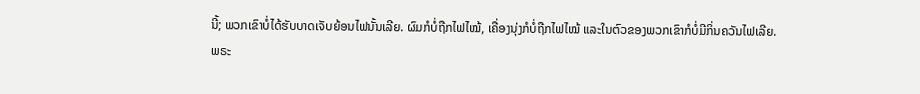ນີ້; ພວກເຂົາບໍ່ໄດ້ຮັບບາດເຈັບຍ້ອນໄຟນັ້ນເລີຍ. ຜົມກໍບໍ່ຖືກໄຟໄໝ້, ເຄື່ອງນຸ່ງກໍບໍ່ຖືກໄຟໄໝ້ ແລະໃນຕົວຂອງພວກເຂົາກໍບໍ່ມີກິ່ນຄວັນໄຟເລີຍ.
ພຣະ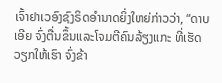ເຈົ້າຢາເວອົງຊົງຣິດອຳນາດຍິ່ງໃຫຍ່ກ່າວວ່າ, “ດາບເອີຍ ຈົ່ງຕື່ນຂຶ້ນແລະໂຈມຕີຄົນລ້ຽງແກະ ທີ່ເຮັດວຽກໃຫ້ເຮົາ ຈົ່ງຂ້າ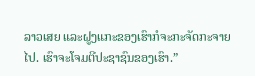ລາວເສຍ ແລະຝູງແກະຂອງເຮົາກໍຈະກະຈັດກະຈາຍໄປ. ເຮົາຈະໂຈມຕີປະຊາຊົນຂອງເຮົາ.”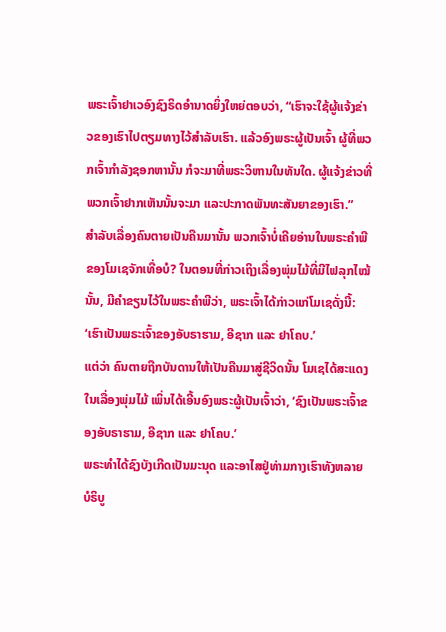ພຣະເຈົ້າຢາເວອົງຊົງຣິດອຳນາດຍິ່ງໃຫຍ່ຕອບວ່າ, “ເຮົາຈະໃຊ້ຜູ້ແຈ້ງຂ່າວຂອງເຮົາໄປຕຽມທາງໄວ້ສຳລັບເຮົາ. ແລ້ວອົງພຣະຜູ້ເປັນເຈົ້າ ຜູ້ທີ່ພວກເຈົ້າກຳລັງຊອກຫານັ້ນ ກໍຈະມາທີ່ພຣະວິຫານໃນທັນໃດ. ຜູ້ແຈ້ງຂ່າວທີ່ພວກເຈົ້າຢາກເຫັນນັ້ນຈະມາ ແລະປະກາດພັນທະສັນຍາຂອງເຮົາ.”
ສຳລັບເລື່ອງຄົນຕາຍເປັນຄືນມານັ້ນ ພວກເຈົ້າບໍ່ເຄີຍອ່ານໃນພຣະຄຳພີຂອງໂມເຊຈັກເທື່ອບໍ? ໃນຕອນທີ່ກ່າວເຖິງເລື່ອງພຸ່ມໄມ້ທີ່ມີໄຟລຸກໄໝ້ນັ້ນ, ມີຄຳຂຽນໄວ້ໃນພຣະຄຳພີວ່າ, ພຣະເຈົ້າໄດ້ກ່າວແກ່ໂມເຊດັ່ງນີ້: ‘ເຮົາເປັນພຣະເຈົ້າຂອງອັບຣາຮາມ, ອີຊາກ ແລະ ຢາໂຄບ.’
ແຕ່ວ່າ ຄົນຕາຍຖືກບັນດານໃຫ້ເປັນຄືນມາສູ່ຊີວິດນັ້ນ ໂມເຊໄດ້ສະແດງໃນເລື່ອງພຸ່ມໄມ້ ເພິ່ນໄດ້ເອີ້ນອົງພຣະຜູ້ເປັນເຈົ້າວ່າ, ‘ຊົງເປັນພຣະເຈົ້າຂອງອັບຣາຮາມ, ອີຊາກ ແລະ ຢາໂຄບ.’
ພຣະທຳໄດ້ຊົງບັງເກີດເປັນມະນຸດ ແລະອາໄສຢູ່ທ່າມກາງເຮົາທັງຫລາຍ ບໍຣິບູ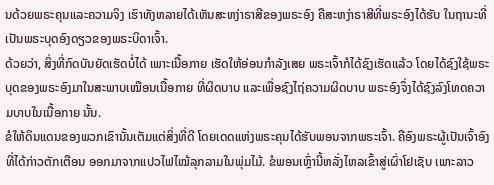ນດ້ວຍພຣະຄຸນແລະຄວາມຈິງ ເຮົາທັງຫລາຍໄດ້ເຫັນສະຫງ່າຣາສີຂອງພຣະອົງ ຄືສະຫງ່າຣາສີທີ່ພຣະອົງໄດ້ຮັບ ໃນຖານະທີ່ເປັນພຣະບຸດອົງດຽວຂອງພຣະບິດາເຈົ້າ.
ດ້ວຍວ່າ, ສິ່ງທີ່ກົດບັນຍັດເຮັດບໍ່ໄດ້ ເພາະເນື້ອກາຍ ເຮັດໃຫ້ອ່ອນກຳລັງເສຍ ພຣະເຈົ້າກໍໄດ້ຊົງເຮັດແລ້ວ ໂດຍໄດ້ຊົງໃຊ້ພຣະບຸດຂອງພຣະອົງມາໃນສະພາບເໝືອນເນື້ອກາຍ ທີ່ຜິດບາບ ແລະເພື່ອຊົງໄຖ່ຄວາມຜິດບາບ ພຣະອົງຈຶ່ງໄດ້ຊົງລົງໂທດຄວາມບາບໃນເນື້ອກາຍ ນັ້ນ.
ຂໍໃຫ້ດິນແດນຂອງພວກເຂົານັ້ນເຕັມແຕ່ສິ່ງທີ່ດີ ໂດຍເດດແຫ່ງພຣະຄຸນໄດ້ຮັບພອນຈາກພຣະເຈົ້າ. ຄືອົງພຣະຜູ້ເປັນເຈົ້າອົງທີ່ໄດ້ກ່າວຕັກເຕືອນ ອອກມາຈາກແປວໄຟໄໝ້ລຸກລາມໃນພຸ່ມໄມ້. ຂໍພອນເຫຼົ່ານີ້ຫລັ່ງໄຫລເຂົ້າສູ່ເຜົ່າໂຢເຊັບ ເພາະລາວ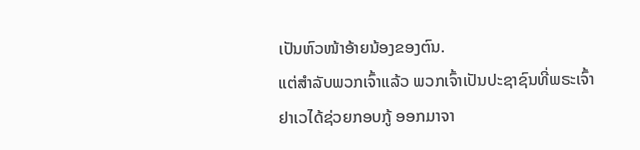ເປັນຫົວໜ້າອ້າຍນ້ອງຂອງຕົນ.
ແຕ່ສຳລັບພວກເຈົ້າແລ້ວ ພວກເຈົ້າເປັນປະຊາຊົນທີ່ພຣະເຈົ້າຢາເວໄດ້ຊ່ວຍກອບກູ້ ອອກມາຈາ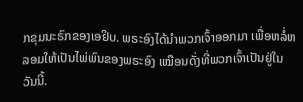ກຂຸມນະຣົກຂອງເອຢິບ. ພຣະອົງໄດ້ນຳພວກເຈົ້າອອກມາ ເພື່ອຫລໍ່ຫລອມໃຫ້ເປັນໄພ່ພົນຂອງພຣະອົງ ເໝືອນດັ່ງທີ່ພວກເຈົ້າເປັນຢູ່ໃນວັນນີ້.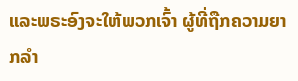ແລະພຣະອົງຈະໃຫ້ພວກເຈົ້າ ຜູ້ທີ່ຖືກຄວາມຍາກລຳ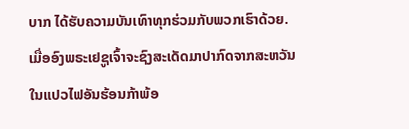ບາກ ໄດ້ຮັບຄວາມບັນເທົາທຸກຮ່ວມກັບພວກເຮົາດ້ວຍ. ເມື່ອອົງພຣະເຢຊູເຈົ້າຈະຊົງສະເດັດມາປາກົດຈາກສະຫວັນ ໃນແປວໄຟອັນຮ້ອນກ້າພ້ອ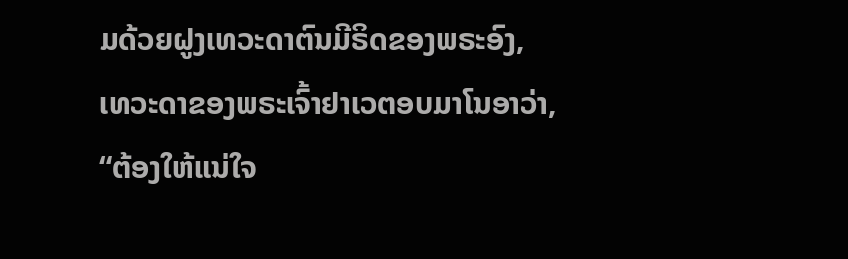ມດ້ວຍຝູງເທວະດາຕົນມີຣິດຂອງພຣະອົງ,
ເທວະດາຂອງພຣະເຈົ້າຢາເວຕອບມາໂນອາວ່າ, “ຕ້ອງໃຫ້ແນ່ໃຈ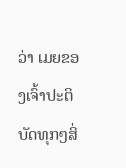ວ່າ ເມຍຂອງເຈົ້າປະຕິບັດທຸກໆສິ່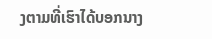ງຕາມທີ່ເຮົາໄດ້ບອກນາງ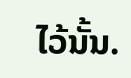ໄວ້ນັ້ນ.